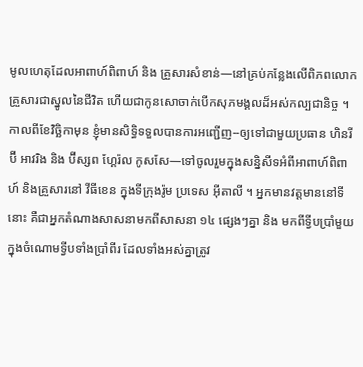មូលហេតុដែលអាពាហ៍ពិពាហ៍ និង គ្រួសារសំខាន់—នៅគ្រប់កន្លែងលើពិភពលោក
គ្រួសារជាស្នូលនៃជីវិត ហើយជាកូនសោចាក់បើកសុភមង្គលដ៏អស់កល្បជានិច្ច ។
កាលពីខែវិច្ឆិកាមុន ខ្ញុំមានសិទ្ធិទទួលបានការអញ្ជើញ--ឲ្យទៅជាមួយប្រធាន ហិនរី ប៊ី អាវរិង និង ប៊ីស្សព ហ្គែរ៉ល កូសសែ—ទៅចូលរួមក្នុងសន្និសីទអំពីអាពាហ៍ពិពាហ៍ និងគ្រួសារនៅ វីធីខេន ក្នុងទីក្រុងរ៉ូម ប្រទេស អ៊ីតាលី ។ អ្នកមានវត្តមាននៅទីនោះ គឺជាអ្នកតំណាងសាសនាមកពីសាសនា ១៤ ផ្សេងៗគ្នា និង មកពីទ្វីបប្រាំមួយក្នុងចំណោមទ្វីបទាំងប្រាំពីរ ដែលទាំងអស់គ្នាត្រូវ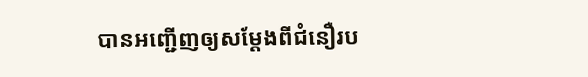បានអញ្ជើញឲ្យសម្ដែងពីជំនឿរប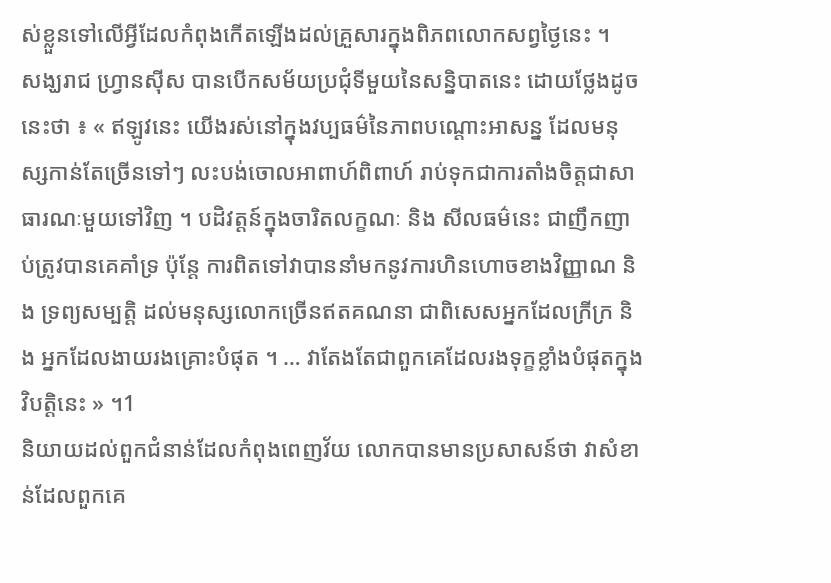ស់ខ្លួនទៅលើអ្វីដែលកំពុងកើតឡើងដល់គ្រួសារក្នុងពិភពលោកសព្វថ្ងៃនេះ ។
សង្ឃរាជ ហ្វ្រានស៊ីស បានបើកសម័យប្រជុំទីមួយនៃសន្និបាតនេះ ដោយថ្លែងដូចនេះថា ៖ « ឥឡូវនេះ យើងរស់នៅក្នុងវប្បធម៌នៃភាពបណ្ដោះអាសន្ន ដែលមនុស្សកាន់តែច្រើនទៅៗ លះបង់ចោលអាពាហ៍ពិពាហ៍ រាប់ទុកជាការតាំងចិត្តជាសាធារណៈមួយទៅវិញ ។ បដិវត្តន៍ក្នុងចារិតលក្ខណៈ និង សីលធម៌នេះ ជាញឹកញាប់ត្រូវបានគេគាំទ្រ ប៉ុន្តែ ការពិតទៅវាបាននាំមកនូវការហិនហោចខាងវិញ្ញាណ និង ទ្រព្យសម្បត្តិ ដល់មនុស្សលោកច្រើនឥតគណនា ជាពិសេសអ្នកដែលក្រីក្រ និង អ្នកដែលងាយរងគ្រោះបំផុត ។ … វាតែងតែជាពួកគេដែលរងទុក្ខខ្លាំងបំផុតក្នុងវិបត្តិនេះ » ។1
និយាយដល់ពួកជំនាន់ដែលកំពុងពេញវ័យ លោកបានមានប្រសាសន៍ថា វាសំខាន់ដែលពួកគេ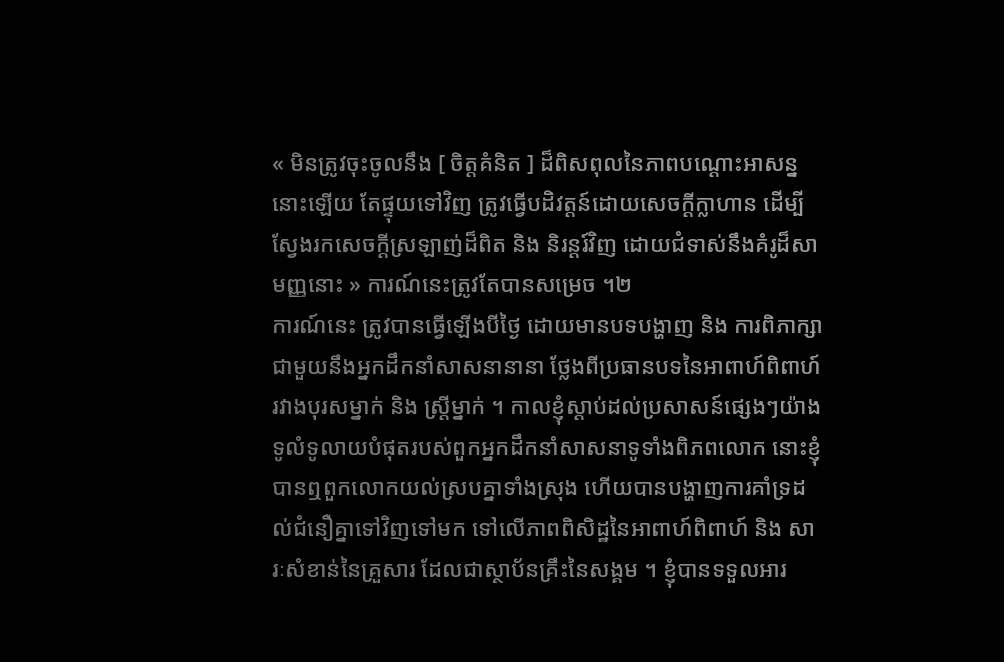« មិនត្រូវចុះចូលនឹង [ ចិត្តគំនិត ] ដ៏ពិសពុលនៃភាពបណ្ដោះអាសន្ននោះឡើយ តែផ្ទុយទៅវិញ ត្រូវធ្វើបដិវត្តន៍ដោយសេចក្ដីក្លាហាន ដើម្បីស្វែងរកសេចក្ដីស្រឡាញ់ដ៏ពិត និង និរន្តរ៍វិញ ដោយជំទាស់នឹងគំរូដ៏សាមញ្ញនោះ » ការណ៍នេះត្រូវតែបានសម្រេច ។២
ការណ៍នេះ ត្រូវបានធ្វើឡើងបីថ្ងៃ ដោយមានបទបង្ហាញ និង ការពិភាក្សាជាមួយនឹងអ្នកដឹកនាំសាសនានានា ថ្លែងពីប្រធានបទនៃអាពាហ៍ពិពាហ៍រវាងបុរសម្នាក់ និង ស្ត្រីម្នាក់ ។ កាលខ្ញុំស្ដាប់ដល់ប្រសាសន៍ផ្សេងៗយ៉ាងទូលំទូលាយបំផុតរបស់ពួកអ្នកដឹកនាំសាសនាទូទាំងពិភពលោក នោះខ្ញុំបានឮពួកលោកយល់ស្របគ្នាទាំងស្រុង ហើយបានបង្ហាញការគាំទ្រដល់ជំនឿគ្នាទៅវិញទៅមក ទៅលើភាពពិសិដ្ឋនៃអាពាហ៍ពិពាហ៍ និង សារៈសំខាន់នៃគ្រួសារ ដែលជាស្ថាប័នគ្រឹះនៃសង្គម ។ ខ្ញុំបានទទួលអារ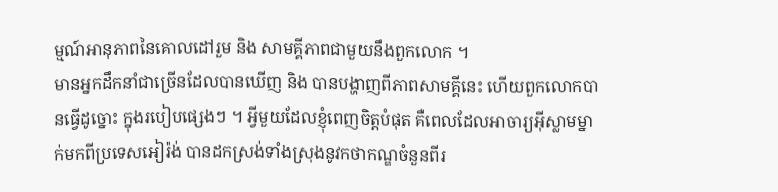ម្មណ៍អានុភាពនៃគោលដៅរួម និង សាមគ្គីភាពជាមួយនឹងពួកលោក ។
មានអ្នកដឹកនាំជាច្រើនដែលបានឃើញ និង បានបង្ហាញពីភាពសាមគ្គីនេះ ហើយពួកលោកបានធ្វើដូច្នោះ ក្នុងរបៀបផ្សេងៗ ។ អ្វីមួយដែលខ្ញុំពេញចិត្តបំផុត គឺពេលដែលអាចារ្យអ៊ីស្លាមម្នាក់មកពីប្រទេសអៀរ៉ង់ បានដកស្រង់ទាំងស្រុងនូវកថាកណ្ឌចំនួនពីរ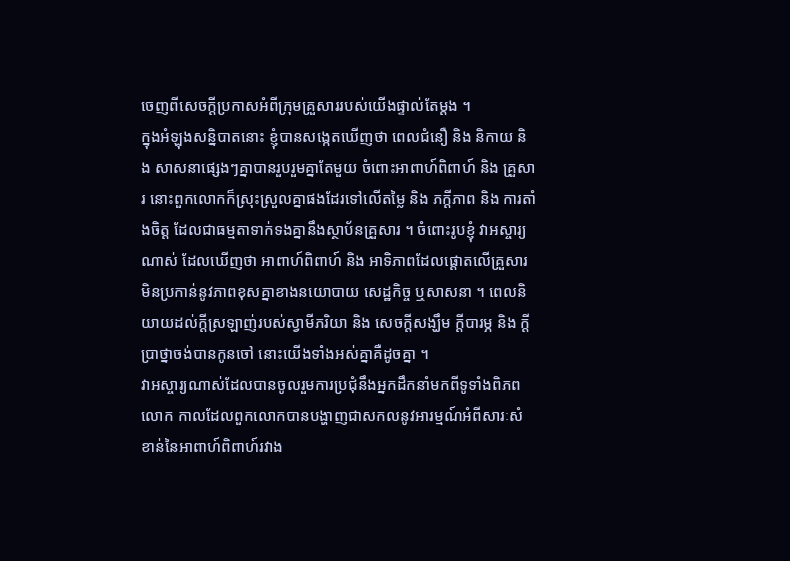ចេញពីសេចក្ដីប្រកាសអំពីក្រុមគ្រួសាររបស់យើងផ្ទាល់តែម្ដង ។
ក្នុងអំឡុងសន្និបាតនោះ ខ្ញុំបានសង្កេតឃើញថា ពេលជំនឿ និង និកាយ និង សាសនាផ្សេងៗគ្នាបានរួបរួមគ្នាតែមួយ ចំពោះអាពាហ៍ពិពាហ៍ និង គ្រួសារ នោះពួកលោកក៏ស្រុះស្រួលគ្នាផងដែរទៅលើតម្លៃ និង ភក្ដីភាព និង ការតាំងចិត្ត ដែលជាធម្មតាទាក់ទងគ្នានឹងស្ថាប័នគ្រួសារ ។ ចំពោះរូបខ្ញុំ វាអស្ចារ្យណាស់ ដែលឃើញថា អាពាហ៍ពិពាហ៍ និង អាទិភាពដែលផ្ដោតលើគ្រួសារ មិនប្រកាន់នូវភាពខុសគ្នាខាងនយោបាយ សេដ្ឋកិច្ច ឬសាសនា ។ ពេលនិយាយដល់ក្ដីស្រឡាញ់របស់ស្វាមីភរិយា និង សេចក្ដីសង្ឃឹម ក្ដីបារម្ភ និង ក្ដីប្រាថ្នាចង់បានកូនចៅ នោះយើងទាំងអស់គ្នាគឺដូចគ្នា ។
វាអស្ចារ្យណាស់ដែលបានចូលរួមការប្រជុំនឹងអ្នកដឹកនាំមកពីទូទាំងពិភពលោក កាលដែលពួកលោកបានបង្ហាញជាសកលនូវអារម្មណ៍អំពីសារៈសំខាន់នៃអាពាហ៍ពិពាហ៍រវាង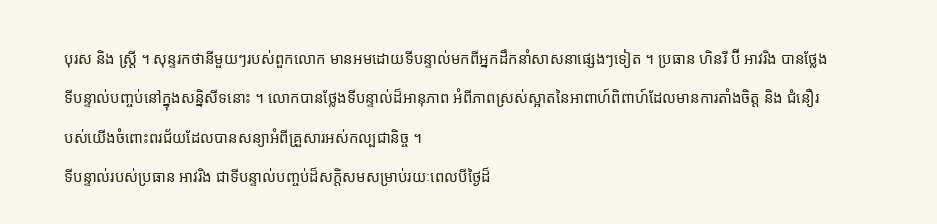បុរស និង ស្ត្រី ។ សុន្ទរកថានីមួយៗរបស់ពួកលោក មានអមដោយទីបន្ទាល់មកពីអ្នកដឹកនាំសាសនាផ្សេងៗទៀត ។ ប្រធាន ហិនរី ប៊ី អាវរិង បានថ្លែងទីបន្ទាល់បញ្ចប់នៅក្នុងសន្និសីទនោះ ។ លោកបានថ្លែងទីបន្ទាល់ដ៏អានុភាព អំពីភាពស្រស់ស្អាតនៃអាពាហ៍ពិពាហ៍ដែលមានការតាំងចិត្ត និង ជំនឿរបស់យើងចំពោះពរជ័យដែលបានសន្យាអំពីគ្រួសារអស់កល្បជានិច្ច ។
ទីបន្ទាល់របស់ប្រធាន អាវរិង ជាទីបន្ទាល់បញ្ចប់ដ៏សក្ដិសមសម្រាប់រយៈពេលបីថ្ងៃដ៏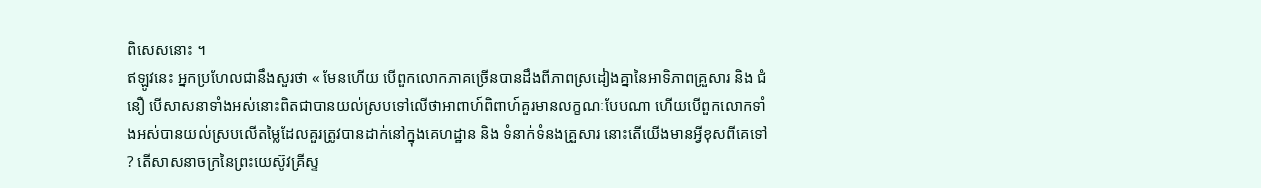ពិសេសនោះ ។
ឥឡូវនេះ អ្នកប្រហែលជានឹងសួរថា « មែនហើយ បើពួកលោកភាគច្រើនបានដឹងពីភាពស្រដៀងគ្នានៃអាទិភាពគ្រួសារ និង ជំនឿ បើសាសនាទាំងអស់នោះពិតជាបានយល់ស្របទៅលើថាអាពាហ៍ពិពាហ៍គួរមានលក្ខណៈបែបណា ហើយបើពួកលោកទាំងអស់បានយល់ស្របលើតម្លៃដែលគួរត្រូវបានដាក់នៅក្នុងគេហដ្ឋាន និង ទំនាក់ទំនងគ្រួសារ នោះតើយើងមានអ្វីខុសពីគេទៅ ? តើសាសនាចក្រនៃព្រះយេស៊ូវគ្រីស្ទ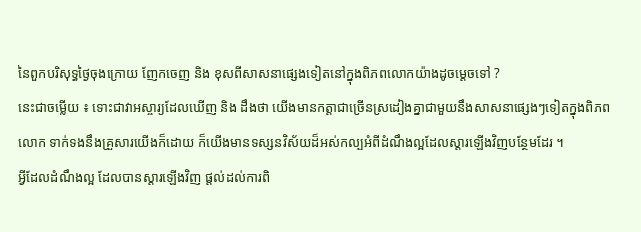នៃពួកបរិសុទ្ធថ្ងៃចុងក្រោយ ញែកចេញ និង ខុសពីសាសនាផ្សេងទៀតនៅក្នុងពិភពលោកយ៉ាងដូចម្ដេចទៅ ?
នេះជាចម្លើយ ៖ ទោះជាវាអស្ចារ្យដែលឃើញ និង ដឹងថា យើងមានកត្តាជាច្រើនស្រដៀងគ្នាជាមួយនឹងសាសនាផ្សេងៗទៀតក្នុងពិភពលោក ទាក់ទងនឹងគ្រួសារយើងក៏ដោយ ក៏យើងមានទស្សនវិស័យដ៏អស់កល្បអំពីដំណឹងល្អដែលស្ដារឡើងវិញបន្ថែមដែរ ។
អ្វីដែលដំណឹងល្អ ដែលបានស្ដារឡើងវិញ ផ្ដល់ដល់ការពិ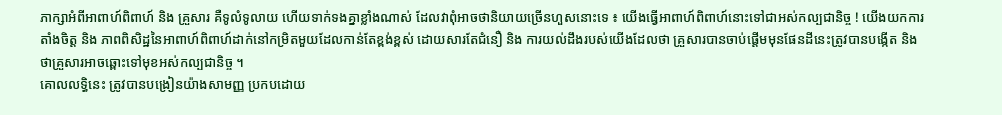ភាក្សាអំពីអាពាហ៍ពិពាហ៍ និង គ្រួសារ គឺទូលំទូលាយ ហើយទាក់ទងគ្នាខ្លាំងណាស់ ដែលវាពុំអាចថានិយាយច្រើនហួសនោះទេ ៖ យើងធ្វើអាពាហ៍ពិពាហ៍នោះទៅជាអស់កល្បជានិច្ច ! យើងយកការតាំងចិត្ត និង ភាពពិសិដ្ឋនៃអាពាហ៍ពិពាហ៍ដាក់នៅកម្រិតមួយដែលកាន់តែខ្ពង់ខ្ពស់ ដោយសារតែជំនឿ និង ការយល់ដឹងរបស់យើងដែលថា គ្រួសារបានចាប់ផ្តើមមុនផែនដីនេះត្រូវបានបង្កើត និង ថាគ្រួសារអាចឆ្ពោះទៅមុខអស់កល្បជានិច្ច ។
គោលលទ្ធិនេះ ត្រូវបានបង្រៀនយ៉ាងសាមញ្ញ ប្រកបដោយ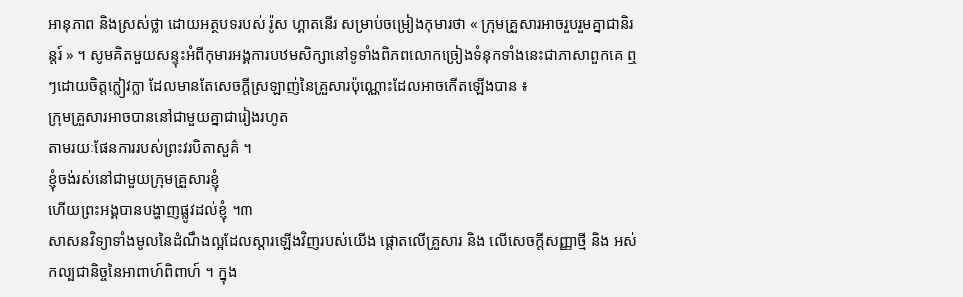អានុភាព និងស្រស់ថ្លា ដោយអត្ថបទរបស់ រ៉ូស ហ្គាតនើរ សម្រាប់ចម្រៀងកុមារថា « ក្រុមគ្រួសារអាចរួបរួមគ្នាជានិរន្តរ៍ » ។ សូមគិតមួយសន្ទុះអំពីកុមារអង្គការបឋមសិក្សានៅទូទាំងពិភពលោកច្រៀងទំនុកទាំងនេះជាភាសាពួកគេ ឮៗដោយចិត្តក្លៀវក្លា ដែលមានតែសេចក្ដីស្រឡាញ់នៃគ្រួសារប៉ុណ្ណោះដែលអាចកើតឡើងបាន ៖
ក្រុមគ្រួសារអាចបាននៅជាមួយគ្នាជារៀងរហូត
តាមរយៈផែនការរបស់ព្រះវរបិតាសួគ៌ ។
ខ្ញុំចង់រស់នៅជាមួយក្រុមគ្រួសារខ្ញុំ
ហើយព្រះអង្គបានបង្ហាញផ្លូវដល់ខ្ញុំ ។៣
សាសនវិទ្យាទាំងមូលនៃដំណឹងល្អដែលស្ដារឡើងវិញរបស់យើង ផ្ដោតលើគ្រួសារ និង លើសេចក្ដីសញ្ញាថ្មី និង អស់កល្បជានិច្ចនៃអាពាហ៍ពិពាហ៍ ។ ក្នុង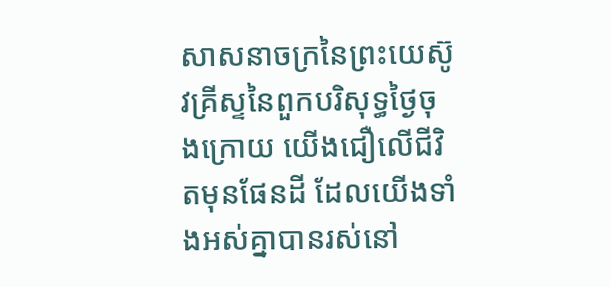សាសនាចក្រនៃព្រះយេស៊ូវគ្រីស្ទនៃពួកបរិសុទ្ធថ្ងៃចុងក្រោយ យើងជឿលើជីវិតមុនផែនដី ដែលយើងទាំងអស់គ្នាបានរស់នៅ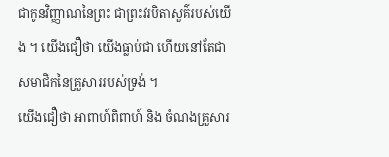ជាកូនវិញ្ញាណនៃព្រះ ជាព្រះវរបិតាសួគ៌របស់យើង ។ យើងជឿថា យើងធ្លាប់ជា ហើយនៅតែជាសមាជិកនៃគ្រួសាររបស់ទ្រង់ ។
យើងជឿថា អាពាហ៍ពិពាហ៍ និង ចំណងគ្រួសារ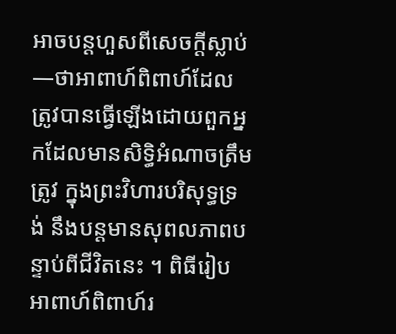អាចបន្តហួសពីសេចក្ដីស្លាប់—ថាអាពាហ៍ពិពាហ៍ដែលត្រូវបានធ្វើឡើងដោយពួកអ្នកដែលមានសិទ្ធិអំណាចត្រឹមត្រូវ ក្នុងព្រះវិហារបរិសុទ្ធទ្រង់ នឹងបន្តមានសុពលភាពបន្ទាប់ពីជីវិតនេះ ។ ពិធីរៀបអាពាហ៍ពិពាហ៍រ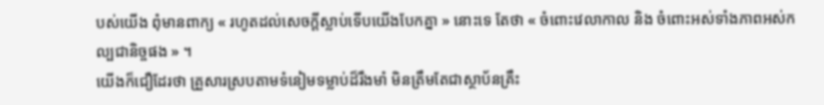បស់យើង ពុំមានពាក្យ « រហូតដល់សេចក្ដីស្លាប់ទើបយើងបែកគ្នា » នោះទេ តែថា « ចំពោះវេលាកាល និង ចំពោះអស់ទាំងភាពអស់កល្បជានិច្ចផង » ។
យើងក៏ជឿដែរថា គ្រួសារស្របតាមទំនៀមទម្លាប់ដ៏រឹងមាំ មិនត្រឹមតែជាស្ថាប័នគ្រឹះ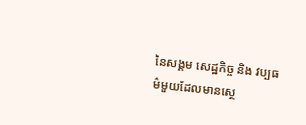នៃសង្គម សេដ្ឋកិច្ច និង វប្បធម៌មួយដែលមានស្ថេ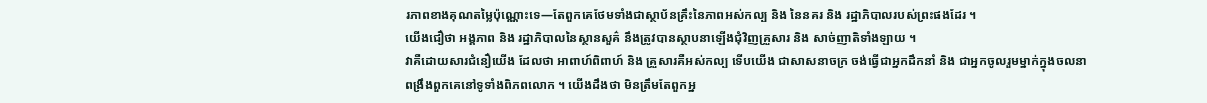រភាពខាងគុណតម្លៃប៉ុណ្ណោះទេ—តែពួកគេថែមទាំងជាស្ថាប័នគ្រឹះនៃភាពអស់កល្ប និង នៃនគរ និង រដ្ឋាភិបាលរបស់ព្រះផងដែរ ។
យើងជឿថា អង្គភាព និង រដ្ឋាភិបាលនៃស្ថានសួគ៌ នឹងត្រូវបានស្ថាបនាឡើងជុំវិញគ្រួសារ និង សាច់ញាតិទាំងឡាយ ។
វាគឺដោយសារជំនឿយើង ដែលថា អាពាហ៍ពិពាហ៍ និង គ្រួសារគឺអស់កល្ប ទើបយើង ជាសាសនាចក្រ ចង់ធ្វើជាអ្នកដឹកនាំ និង ជាអ្នកចូលរួមម្នាក់ក្នុងចលនាពង្រឹងពួកគេនៅទូទាំងពិភពលោក ។ យើងដឹងថា មិនត្រឹមតែពួកអ្ន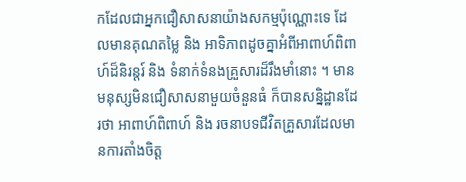កដែលជាអ្នកជឿសាសនាយ៉ាងសកម្មប៉ុណ្ណោះទេ ដែលមានគុណតម្លៃ និង អាទិភាពដូចគ្នាអំពីអាពាហ៍ពិពាហ៍ដ៏និរន្តរ៍ និង ទំនាក់ទំនងគ្រួសារដ៏រឹងមាំនោះ ។ មានមនុស្សមិនជឿសាសនាមួយចំនួនធំ ក៏បានសន្និដ្ឋានដែរថា អាពាហ៍ពិពាហ៍ និង រចនាបទជីវិតគ្រួសារដែលមានការតាំងចិត្ត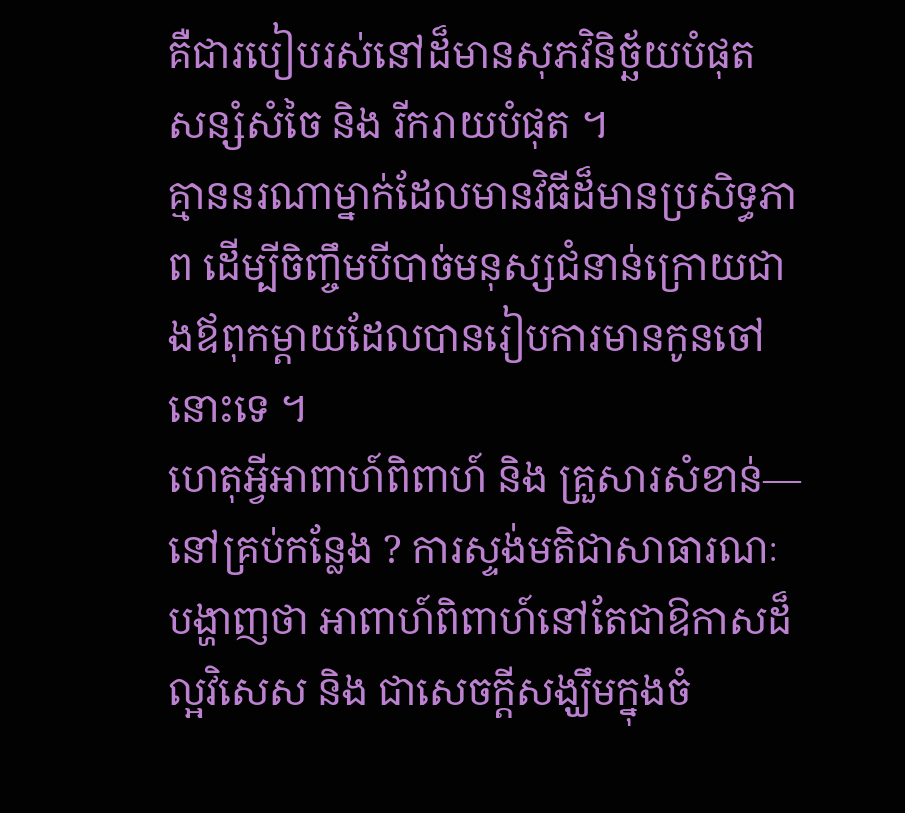គឺជារបៀបរស់នៅដ៏មានសុភវិនិច្ឆ័យបំផុត សន្សំសំចៃ និង រីករាយបំផុត ។
គ្មាននរណាម្នាក់ដែលមានវិធីដ៏មានប្រសិទ្ធភាព ដើម្បីចិញ្ចឹមបីបាច់មនុស្សជំនាន់ក្រោយជាងឪពុកម្ដាយដែលបានរៀបការមានកូនចៅនោះទេ ។
ហេតុអ្វីអាពាហ៍ពិពាហ៍ និង គ្រួសារសំខាន់—នៅគ្រប់កន្លែង ? ការស្ទង់មតិជាសាធារណៈបង្ហាញថា អាពាហ៍ពិពាហ៍នៅតែជាឱកាសដ៏ល្អវិសេស និង ជាសេចក្ដីសង្ឃឹមក្នុងចំ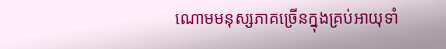ណោមមនុស្សភាគច្រើនក្នុងគ្រប់អាយុទាំ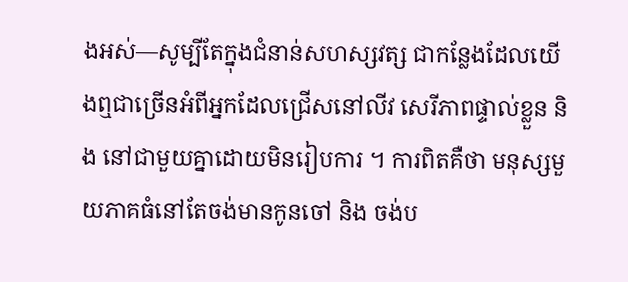ងអស់—សូម្បីតែក្នុងជំនាន់សហស្សវត្ស ជាកន្លែងដែលយើងឮជាច្រើនអំពីអ្នកដែលជ្រើសនៅលីវ សេរីភាពផ្ទាល់ខ្លួន និង នៅជាមួយគ្នាដោយមិនរៀបការ ។ ការពិតគឺថា មនុស្សមួយភាគធំនៅតែចង់មានកូនចៅ និង ចង់ប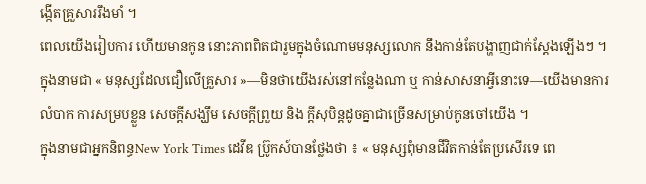ង្កើតគ្រួសាររឹងមាំ ។
ពេលយើងរៀបការ ហើយមានកូន នោះភាពពិតជារួមក្នុងចំណោមមនុស្សលោក នឹងកាន់តែបង្ហាញជាក់ស្ដែងឡើងៗ ។ ក្នុងនាមជា « មនុស្សដែលជឿលើគ្រួសារ »—មិនថាយើងរស់នៅកន្លែងណា ឬ កាន់សាសនាអ្វីនោះទេ—យើងមានការលំបាក ការសម្របខ្លួន សេចក្ដីសង្ឃឹម សេចក្ដីព្រួយ និង ក្ដីសុបិន្តដូចគ្នាជាច្រើនសម្រាប់កូនចៅយើង ។
ក្នុងនាមជាអ្នកនិពន្ធNew York Times ដេវីឌ ប្រ៊ូកស៍បានថ្លែងថា ៖ « មនុស្សពុំមានជីវិតកាន់តែប្រសើរទេ ពេ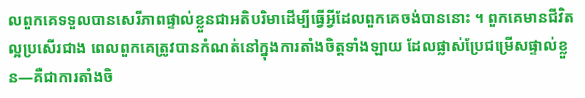លពួកគេទទួលបានសេរីភាពផ្ទាល់ខ្លួនជាអតិបរិមាដើម្បីធ្វើអ្វីដែលពួកគេចង់បាននោះ ។ ពួកគេមានជីវិតល្អប្រសើរជាង ពេលពួកគេត្រូវបានកំណត់នៅក្នុងការតាំងចិត្តទាំងឡាយ ដែលផ្លាស់ប្រែជម្រើសផ្ទាល់ខ្លួន—គឺជាការតាំងចិ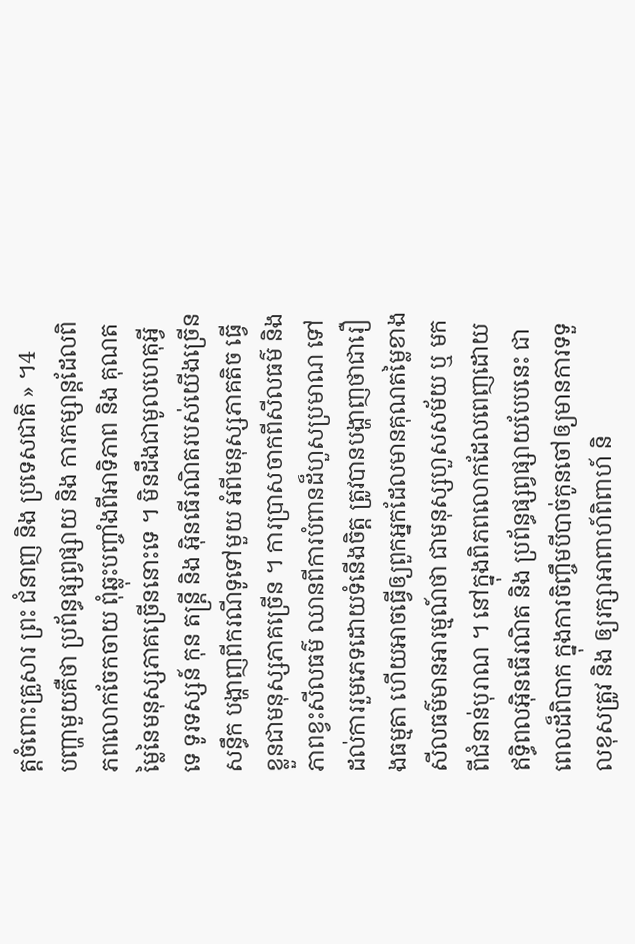ត្តចំពោះគ្រួសារ ព្រះ ជំនាញ និង ប្រទេសជាតិ » ។4
បញ្ហាមួយគឺថា ប្រព័ន្ធផ្សព្វផ្សាយ និង ការកម្សាន្តដែលពិភពលោកចែកចាយ ពុំឆ្លុះបញ្ចាំងពីអាទិភាព និង គុណតម្លៃនៃមនុស្សភាគច្រើននោះទេ ។ មិនដឹងជាមូលហេតុអ្វីទេ ទូរទស្សន៍ កុន តន្ត្រី និង អ៊ិនធើរណិតរបស់យើងច្រើនសន្ធឹក បង្ហាញពីករណីទូទៅមួយ អំពីមនុស្សភាគតិច ធ្វើខ្លួនជាមនុស្សភាគច្រើន ។ ការប្រាសចាកពីសីលធម៌ និង ភាពខ្វះសីលធម៌ ឈានពីការបំពានដ៏ហួសប្រមាណ ទៅដល់ការរួមភេទដោយទំនើងចិត្ត ត្រូវបានបង្ហាញថាជារឿងធម្មតា ហើយអាចធ្វើឲ្យពួកអ្នកដែលមានគុណតម្លៃខាងសីលធម៌មានអារម្មណ៍ថា ជាមនុស្សហួសសម័យ ឬ មកពីជំនាន់បុរាណ ។ នៅក្នុងពិភពលោកដែលពេញដោយឥទ្ធិពលអ៊ិនធើរណិត និង ប្រព័ន្ធផ្សព្វផ្សាយបែបនេះ ជាពេលដ៏ពិបាក ក្នុងការចិញ្ចឹមបីបាច់កូនចៅឲ្យមានការទទួលខុសត្រូវ និង ឲ្យរក្សាអាពាហ៍ពិពាហ៍ និ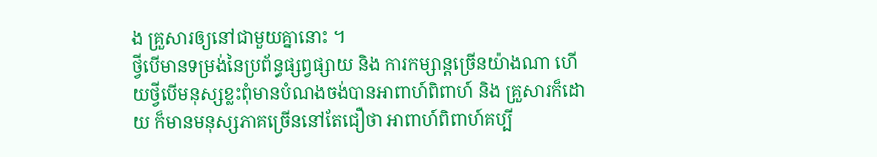ង គ្រួសារឲ្យនៅជាមួយគ្នានោះ ។
ថ្វីបើមានទម្រង់នៃប្រព័ន្ធផ្សព្វផ្សាយ និង ការកម្សាន្តច្រើនយ៉ាងណា ហើយថ្វីបើមនុស្សខ្លះពុំមានបំណងចង់បានអាពាហ៍ពិពាហ៍ និង គ្រួសារក៏ដោយ ក៏មានមនុស្សភាគច្រើននៅតែជឿថា អាពាហ៍ពិពាហ៍គប្បី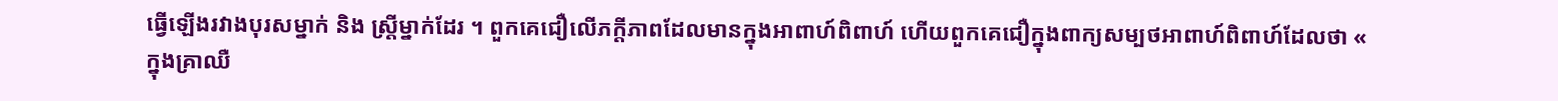ធ្វើឡើងរវាងបុរសម្នាក់ និង ស្ត្រីម្នាក់ដែរ ។ ពួកគេជឿលើភក្ដីភាពដែលមានក្នុងអាពាហ៍ពិពាហ៍ ហើយពួកគេជឿក្នុងពាក្យសម្បថអាពាហ៍ពិពាហ៍ដែលថា « ក្នុងគ្រាឈឺ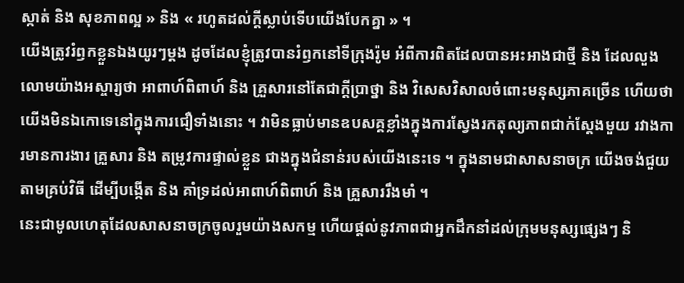ស្កាត់ និង សុខភាពល្អ » និង « រហូតដល់ក្ដីស្លាប់ទើបយើងបែកគ្នា » ។
យើងត្រូវរំឭកខ្លួនឯងយូរៗម្ដង ដូចដែលខ្ញុំត្រូវបានរំឭកនៅទីក្រុងរ៉ូម អំពីការពិតដែលបានអះអាងជាថ្មី និង ដែលលួងលោមយ៉ាងអស្ចារ្យថា អាពាហ៍ពិពាហ៍ និង គ្រួសារនៅតែជាក្ដីប្រាថ្នា និង វិសេសវិសាលចំពោះមនុស្សភាគច្រើន ហើយថា យើងមិនឯកោទេនៅក្នុងការជឿទាំងនោះ ។ វាមិនធ្លាប់មានឧបសគ្គខ្លាំងក្នុងការស្វែងរកតុល្យភាពជាក់ស្ដែងមួយ រវាងការមានការងារ គ្រួសារ និង តម្រូវការផ្ទាល់ខ្លួន ជាងក្នុងជំនាន់របស់យើងនេះទេ ។ ក្នុងនាមជាសាសនាចក្រ យើងចង់ជួយតាមគ្រប់វិធី ដើម្បីបង្កើត និង គាំទ្រដល់អាពាហ៍ពិពាហ៍ និង គ្រួសាររឹងមាំ ។
នេះជាមូលហេតុដែលសាសនាចក្រចូលរួមយ៉ាងសកម្ម ហើយផ្ដល់នូវភាពជាអ្នកដឹកនាំដល់ក្រុមមនុស្សផ្សេងៗ និ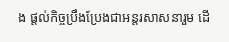ង ផ្ដល់កិច្ចប្រឹងប្រែងជាអន្ដរសាសនារួម ដើ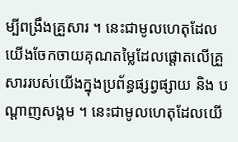ម្បីពង្រឹងគ្រួសារ ។ នេះជាមូលហេតុដែលយើងចែកចាយគុណតម្លៃដែលផ្ដោតលើគ្រួសាររបស់យើងក្នុងប្រព័ន្ធផ្សព្វផ្សាយ និង បណ្ដាញសង្គម ។ នេះជាមូលហេតុដែលយើ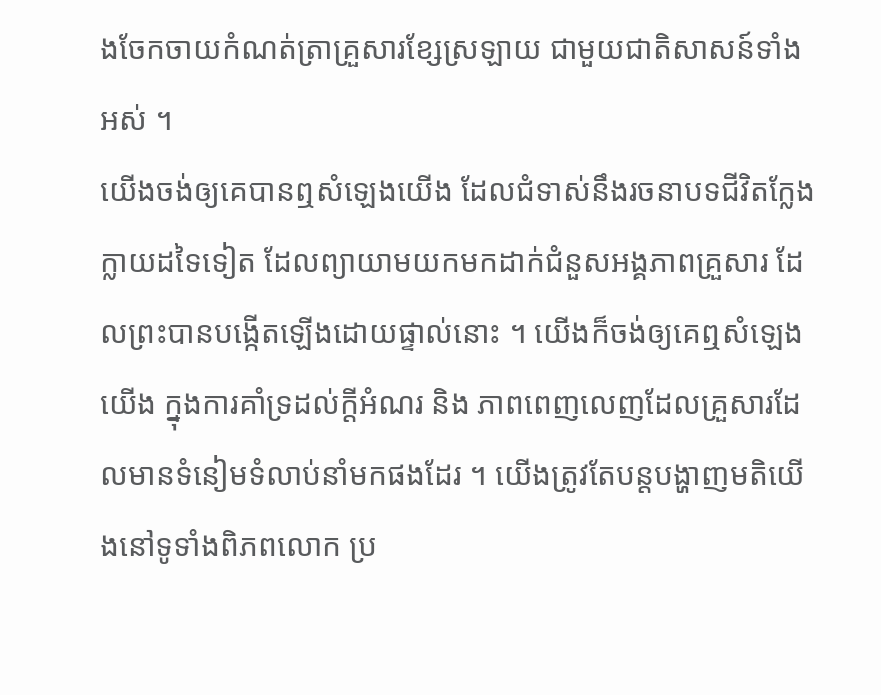ងចែកចាយកំណត់ត្រាគ្រួសារខ្សែស្រឡាយ ជាមួយជាតិសាសន៍ទាំងអស់ ។
យើងចង់ឲ្យគេបានឮសំឡេងយើង ដែលជំទាស់នឹងរចនាបទជីវិតក្លែងក្លាយដទៃទៀត ដែលព្យាយាមយកមកដាក់ជំនួសអង្គភាពគ្រួសារ ដែលព្រះបានបង្កើតឡើងដោយផ្ទាល់នោះ ។ យើងក៏ចង់ឲ្យគេឮសំឡេងយើង ក្នុងការគាំទ្រដល់ក្ដីអំណរ និង ភាពពេញលេញដែលគ្រួសារដែលមានទំនៀមទំលាប់នាំមកផងដែរ ។ យើងត្រូវតែបន្តបង្ហាញមតិយើងនៅទូទាំងពិភពលោក ប្រ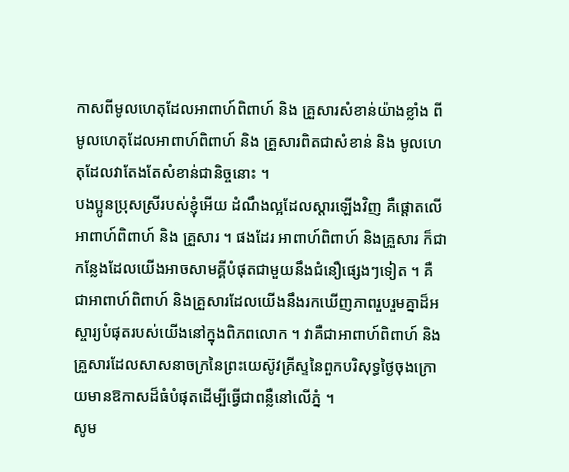កាសពីមូលហេតុដែលអាពាហ៍ពិពាហ៍ និង គ្រួសារសំខាន់យ៉ាងខ្លាំង ពីមូលហេតុដែលអាពាហ៍ពិពាហ៍ និង គ្រួសារពិតជាសំខាន់ និង មូលហេតុដែលវាតែងតែសំខាន់ជានិច្ចនោះ ។
បងប្អូនប្រុសស្រីរបស់ខ្ញុំអើយ ដំណឹងល្អដែលស្ដារឡើងវិញ គឺផ្ដោតលើអាពាហ៍ពិពាហ៍ និង គ្រួសារ ។ ផងដែរ អាពាហ៍ពិពាហ៍ និងគ្រួសារ ក៏ជាកន្លែងដែលយើងអាចសាមគ្គីបំផុតជាមួយនឹងជំនឿផ្សេងៗទៀត ។ គឺជាអាពាហ៍ពិពាហ៍ និងគ្រួសារដែលយើងនឹងរកឃើញភាពរួបរួមគ្នាដ៏អស្ចារ្យបំផុតរបស់យើងនៅក្នុងពិភពលោក ។ វាគឺជាអាពាហ៍ពិពាហ៍ និងគ្រួសារដែលសាសនាចក្រនៃព្រះយេស៊ូវគ្រីស្ទនៃពួកបរិសុទ្ធថ្ងៃចុងក្រោយមានឱកាសដ៏ធំបំផុតដើម្បីធ្វើជាពន្លឺនៅលើភ្នំ ។
សូម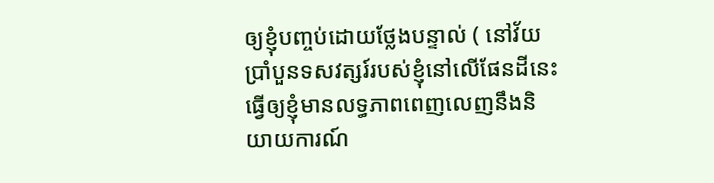ឲ្យខ្ញុំបញ្ចប់ដោយថ្លែងបន្ទាល់ ( នៅវ័យប្រាំបួនទសវត្សរ៍របស់ខ្ញុំនៅលើផែនដីនេះ ធ្វើឲ្យខ្ញុំមានលទ្ធភាពពេញលេញនឹងនិយាយការណ៍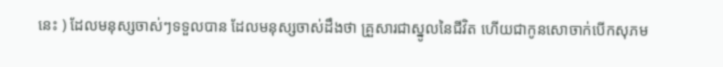នេះ ) ដែលមនុស្សចាស់ៗទទួលបាន ដែលមនុស្សចាស់ដឹងថា គ្រួសារជាស្នូលនៃជីវិត ហើយជាកូនសោចាក់បើកសុភម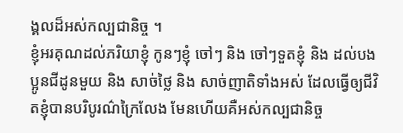ង្គលដ៏អស់កល្បជានិច្ច ។
ខ្ញុំអរគុណដល់ភរិយាខ្ញុំ កូនៗខ្ញុំ ចៅៗ និង ចៅៗទួតខ្ញុំ និង ដល់បងប្អូនជីដូនមួយ និង សាច់ថ្លៃ និង សាច់ញាតិទាំងអស់ ដែលធ្វើឲ្យជីវិតខ្ញុំបានបរិបូរណ៌ក្រៃលែង មែនហើយគឺអស់កល្បជានិច្ច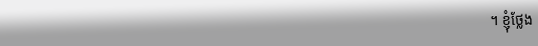។ ខ្ញុំថ្លែង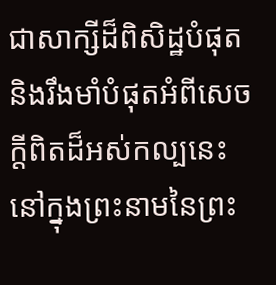ជាសាក្សីដ៏ពិសិដ្ឋបំផុត និងរឹងមាំបំផុតអំពីសេចក្ដីពិតដ៏អស់កល្បនេះនៅក្នុងព្រះនាមនៃព្រះ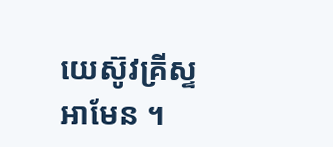យេស៊ូវគ្រីស្ទ អាមែន ។